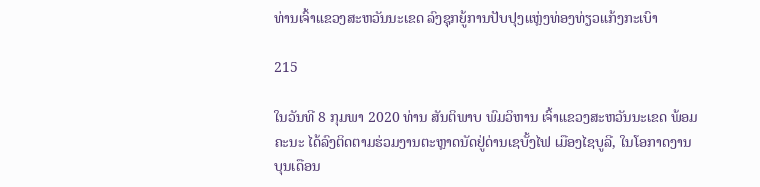ທ່ານເຈົ້າແຂວງສະຫວັນນະເຂດ ລົງຊຸກຍູ້ການປັບປຸງແຫຼ່ງທ່ອງທ່ຽວແກ້ງກະເບົາ

215

ໃນວັນທີ 8 ກຸມພາ 2020 ທ່ານ ສັນຕິພາບ ພົມວິຫານ ເຈົ້າແຂວງສະຫວັນນະເຂດ ພ້ອມຄະນະ ໄດ້ລົງຕິດຕາມຮ່ວມງານຕະຫຼາດນັດຢູ່ດ່ານເຊບັ້ງໄຟ ເມືອງໄຊບູລີ, ໃນໂອກາດງານບຸນເດືອນ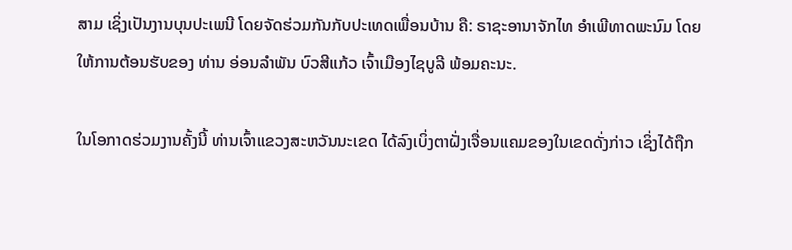ສາມ ເຊິ່ງເປັນງານບຸນປະເພນີ ໂດຍຈັດຮ່ວມກັນກັບປະເທດເພື່ອນບ້ານ ຄື: ຣາຊະອານາຈັກໄທ ອຳເພີທາດພະນົມ ໂດຍໃຫ້ການຕ້ອນຮັບຂອງ ທ່ານ ອ່ອນລຳພັນ ບົວສີແກ້ວ ເຈົ້າເມືອງໄຊບູລີ ພ້ອມຄະນະ.

ໃນໂອກາດຮ່ວມງານຄັ້ງນີ້ ທ່ານເຈົ້າແຂວງສະຫວັນນະເຂດ ໄດ້ລົງເບິ່ງຕາຝັ່ງເຈື່ອນແຄມຂອງໃນເຂດດັ່ງກ່າວ ເຊິ່ງໄດ້ຖືກ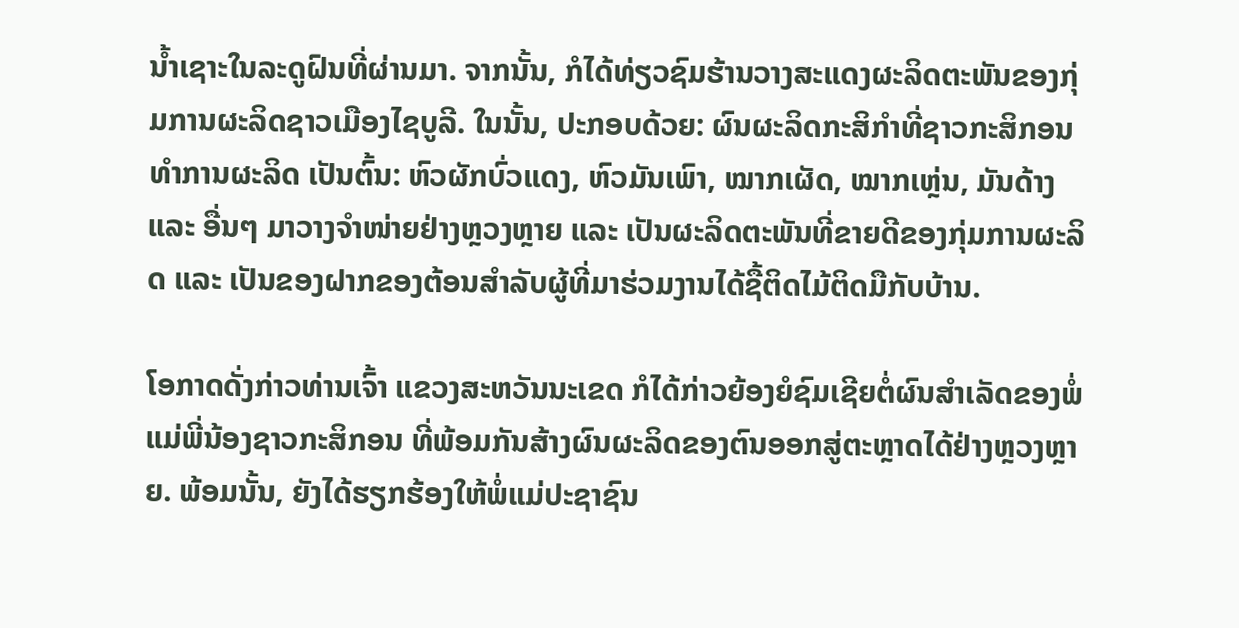ນ້ຳເຊາະໃນລະດູຝົນທີ່ຜ່ານມາ. ຈາກນັ້ນ, ກໍໄດ້ທ່ຽວຊົມຮ້ານວາງສະແດງຜະລິດຕະພັນຂອງກຸ່ມການຜະລິດຊາວເມືອງໄຊບູລີ. ໃນນັ້ນ, ປະກອບດ້ວຍ: ຜົນຜະລິດກະສິກຳທີ່ຊາວກະສິກອນທຳການຜະລິດ ເປັນຕົ້ນ: ຫົວຜັກບົ່ວແດງ, ຫົວມັນເພົາ, ໝາກເຜັດ, ໝາກເຫຼ່ນ, ມັນດ້າງ ແລະ ອື່ນໆ ມາວາງຈຳໜ່າຍຢ່າງຫຼວງຫຼາຍ ແລະ ເປັນຜະລິດຕະພັນທີ່ຂາຍດີຂອງກຸ່ມການຜະລິດ ແລະ ເປັນຂອງຝາກຂອງຕ້ອນສຳລັບຜູ້ທີ່ມາຮ່ວມງານໄດ້ຊື້ຕິດໄມ້ຕິດມືກັບບ້ານ.

ໂອກາດດັ່ງກ່າວທ່ານເຈົ້າ ແຂວງສະຫວັນນະເຂດ ກໍໄດ້ກ່າວຍ້ອງຍໍຊົມເຊີຍຕໍ່ຜົນສຳເລັດຂອງພໍ່ແມ່ພີ່ນ້ອງຊາວກະສິກອນ ທີ່ພ້ອມກັນສ້າງຜົນຜະລິດຂອງຕົນອອກສູ່ຕະຫຼາດໄດ້ຢ່າງຫຼວງຫຼາຍ. ພ້ອມນັ້ນ, ຍັງໄດ້ຮຽກຮ້ອງໃຫ້ພໍ່ແມ່ປະຊາຊົນ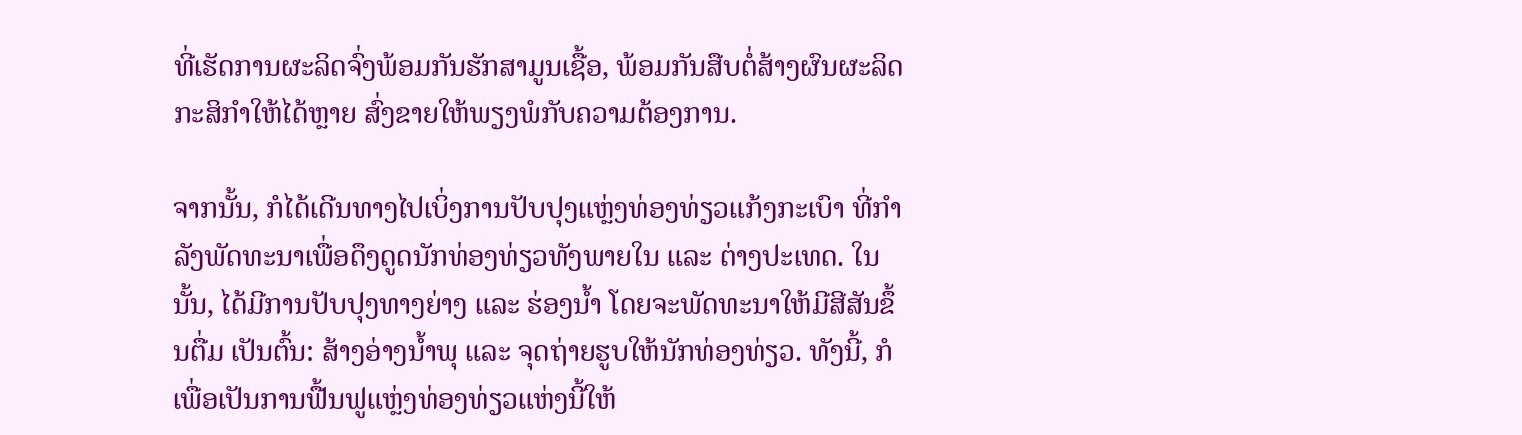ທີ່ເຮັດການຜະລິດຈົ່ງພ້ອມກັນຮັກສາມູນເຊື້ອ, ພ້ອມກັນສືບຕໍ່ສ້າງຜົນຜະລິດກະສິກຳໃຫ້ໄດ້ຫຼາຍ ສົ່ງຂາຍໃຫ້ພຽງພໍກັບຄວາມຕ້ອງການ.

ຈາກນັ້ນ, ກໍໄດ້ເດີນທາງໄປເບິ່ງການປັບປຸງແຫຼ່ງທ່ອງທ່ຽວແກ້ງກະເບົາ ທີ່ກຳລັງພັດທະນາເພື່ອດຶງດູດນັກທ່ອງທ່ຽວທັງພາຍໃນ ແລະ ຕ່າງປະເທດ. ໃນນັ້ນ, ໄດ້ມີການປັບປຸງທາງຍ່າງ ແລະ ຮ່ອງນ້ຳ ໂດຍຈະພັດທະນາໃຫ້ມີສີສັນຂຶ້ນຕື່ມ ເປັນຕົ້ນ: ສ້າງອ່າງນ້ຳພຸ ແລະ ຈຸດຖ່າຍຮູບໃຫ້ນັກທ່ອງທ່ຽວ. ທັງນີ້, ກໍເພື່ອເປັນການຟື້ນຟູແຫຼ່ງທ່ອງທ່ຽວແຫ່ງນີ້ໃຫ້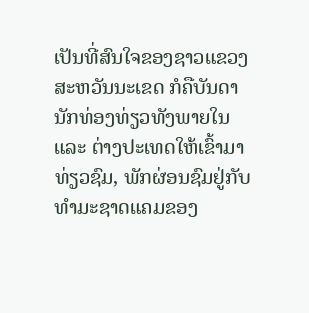ເປັນທີ່ສົນໃຈຂອງຊາວແຂວງສະຫວັນນະເຂດ ກໍຄືບັນດານັກທ່ອງທ່ຽວທັງພາຍໃນ ແລະ ຕ່າງປະເທດໃຫ້ເຂົ້າມາທ່ຽວຊົມ, ພັກຜ່ອນຊົມຢູ່ກັບທຳມະຊາດແຄມຂອງ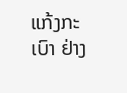ແກ້ງກະເບົາ ຢ່າງ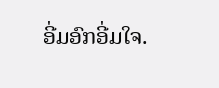ອີ່ມອົກອີ່ມໃຈ.